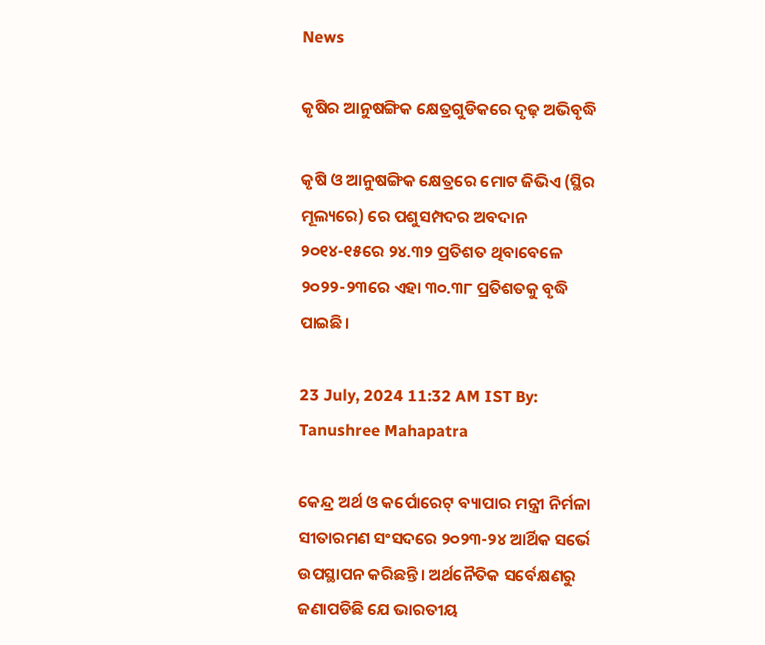News

କୃଷିର ଆନୁଷଙ୍ଗିକ କ୍ଷେତ୍ରଗୁଡିକରେ ଦୃଢ଼ ଅଭିବୃଦ୍ଧି

କୃଷି ଓ ଆନୁଷଙ୍ଗିକ କ୍ଷେତ୍ରରେ ମୋଟ ଜିଭିଏ (ସ୍ଥିର ମୂଲ୍ୟରେ) ରେ ପଶୁସମ୍ପଦର ଅବଦାନ ୨୦୧୪-୧୫ରେ ୨୪.୩୨ ପ୍ରତିଶତ ଥିବାବେଳେ ୨୦୨୨-୨୩ରେ ଏହା ୩୦.୩୮ ପ୍ରତିଶତକୁ ବୃଦ୍ଧି ପାଇଛି।

23 July, 2024 11:32 AM IST By: Tanushree Mahapatra

କେନ୍ଦ୍ର ଅର୍ଥ ଓ କର୍ପୋରେଟ୍ ବ୍ୟାପାର ମନ୍ତ୍ରୀ ନିର୍ମଳା ସୀତାରମଣ ସଂସଦରେ ୨୦୨୩-୨୪ ଆର୍ଥିକ ସର୍ଭେ ଉପସ୍ଥାପନ କରିଛନ୍ତି। ଅର୍ଥନୈତିକ ସର୍ବେକ୍ଷଣରୁ ଜଣାପଡିଛି ଯେ ଭାରତୀୟ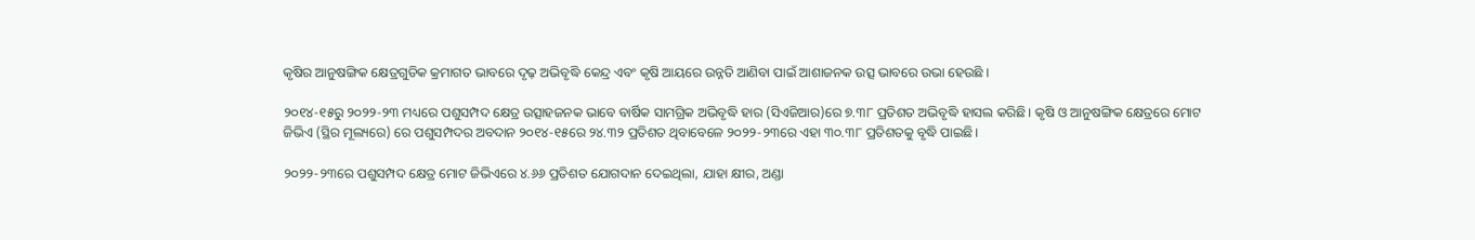କୃଷିର ଆନୁଷଙ୍ଗିକ କ୍ଷେତ୍ରଗୁଡିକ କ୍ରମାଗତ ଭାବରେ ଦୃଢ଼ ଅଭିବୃଦ୍ଧି କେନ୍ଦ୍ର ଏବଂ କୃଷି ଆୟରେ ଉନ୍ନତି ଆଣିବା ପାଇଁ ଆଶାଜନକ ଉତ୍ସ ଭାବରେ ଉଭା ହେଉଛି ।

୨୦୧୪-୧୫ରୁ ୨୦୨୨-୨୩ ମଧ୍ୟରେ ପଶୁସମ୍ପଦ କ୍ଷେତ୍ର ଉତ୍ସାହଜନକ ଭାବେ ବାର୍ଷିକ ସାମଗ୍ରିକ ଅଭିବୃଦ୍ଧି ହାର (ସିଏଜିଆର)ରେ ୭.୩୮ ପ୍ରତିଶତ ଅଭିବୃଦ୍ଧି ହାସଲ କରିଛି। କୃଷି ଓ ଆନୁଷଙ୍ଗିକ କ୍ଷେତ୍ରରେ ମୋଟ ଜିଭିଏ (ସ୍ଥିର ମୂଲ୍ୟରେ) ରେ ପଶୁସମ୍ପଦର ଅବଦାନ ୨୦୧୪-୧୫ରେ ୨୪.୩୨ ପ୍ରତିଶତ ଥିବାବେଳେ ୨୦୨୨-୨୩ରେ ଏହା ୩୦.୩୮ ପ୍ରତିଶତକୁ ବୃଦ୍ଧି ପାଇଛି।

୨୦୨୨-୨୩ରେ ପଶୁସମ୍ପଦ କ୍ଷେତ୍ର ମୋଟ ଜିଭିଏରେ ୪.୬୬ ପ୍ରତିଶତ ଯୋଗଦାନ ଦେଇଥିଲା, ଯାହା କ୍ଷୀର, ଅଣ୍ଡା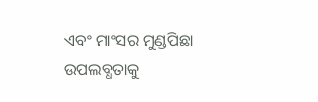ଏବଂ ମାଂସର ମୁଣ୍ଡପିଛା ଉପଲବ୍ଧତାକୁ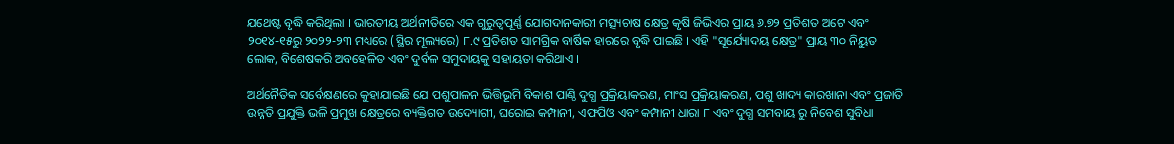ଯଥେଷ୍ଟ ବୃଦ୍ଧି କରିଥିଲା । ଭାରତୀୟ ଅର୍ଥନୀତିରେ ଏକ ଗୁରୁତ୍ୱପୂର୍ଣ୍ଣ ଯୋଗଦାନକାରୀ ମତ୍ସ୍ୟଚାଷ କ୍ଷେତ୍ର କୃଷି ଜିଭିଏର ପ୍ରାୟ ୬.୭୨ ପ୍ରତିଶତ ଅଟେ ଏବଂ ୨୦୧୪-୧୫ରୁ ୨୦୨୨-୨୩ ମଧ୍ୟରେ (ସ୍ଥିର ମୂଲ୍ୟରେ) ୮.୯ ପ୍ରତିଶତ ସାମଗ୍ରିକ ବାର୍ଷିକ ହାରରେ ବୃଦ୍ଧି ପାଇଛି । ଏହି "ସୂର୍ଯ୍ୟୋଦୟ କ୍ଷେତ୍ର" ପ୍ରାୟ ୩୦ ନିୟୁତ ଲୋକ, ବିଶେଷକରି ଅବହେଳିତ ଏବଂ ଦୁର୍ବଳ ସମୁଦାୟକୁ ସହାୟତା କରିଥାଏ ।

ଅର୍ଥନୈତିକ ସର୍ବେକ୍ଷଣରେ କୁହାଯାଇଛି ଯେ ପଶୁପାଳନ ଭିତ୍ତିଭୂମି ବିକାଶ ପାଣ୍ଠି ଦୁଗ୍ଧ ପ୍ରକ୍ରିୟାକରଣ, ମାଂସ ପ୍ରକ୍ରିୟାକରଣ, ପଶୁ ଖାଦ୍ୟ କାରଖାନା ଏବଂ ପ୍ରଜାତି ଉନ୍ନତି ପ୍ରଯୁକ୍ତି ଭଳି ପ୍ରମୁଖ କ୍ଷେତ୍ରରେ ବ୍ୟକ୍ତିଗତ ଉଦ୍ୟୋଗୀ, ଘରୋଇ କମ୍ପାନୀ, ଏଫପିଓ ଏବଂ କମ୍ପାନୀ ଧାରା ୮ ଏବଂ ଦୁଗ୍ଧ ସମବାୟ ରୁ ନିବେଶ ସୁବିଧା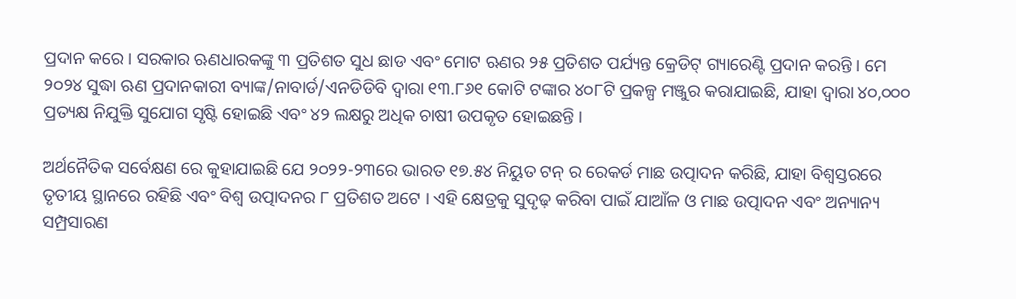ପ୍ରଦାନ କରେ । ସରକାର ଋଣଧାରକଙ୍କୁ ୩ ପ୍ରତିଶତ ସୁଧ ଛାଡ ଏବଂ ମୋଟ ଋଣର ୨୫ ପ୍ରତିଶତ ପର୍ଯ୍ୟନ୍ତ କ୍ରେଡିଟ୍ ଗ୍ୟାରେଣ୍ଟି ପ୍ରଦାନ କରନ୍ତି । ମେ ୨୦୨୪ ସୁଦ୍ଧା ଋଣ ପ୍ରଦାନକାରୀ ବ୍ୟାଙ୍କ/ନାବାର୍ଡ/ଏନଡିଡିବି ଦ୍ୱାରା ୧୩.୮୬୧ କୋଟି ଟଙ୍କାର ୪୦୮ଟି ପ୍ରକଳ୍ପ ମଞ୍ଜୁର କରାଯାଇଛି, ଯାହା ଦ୍ୱାରା ୪୦,୦୦୦ ପ୍ରତ୍ୟକ୍ଷ ନିଯୁକ୍ତି ସୁଯୋଗ ସୃଷ୍ଟି ହୋଇଛି ଏବଂ ୪୨ ଲକ୍ଷରୁ ଅଧିକ ଚାଷୀ ଉପକୃତ ହୋଇଛନ୍ତି ।

ଅର୍ଥନୈତିକ ସର୍ବେକ୍ଷଣ ରେ କୁହାଯାଇଛି ଯେ ୨୦୨୨-୨୩ରେ ଭାରତ ୧୭.୫୪ ନିୟୁତ ଟନ୍ ର ରେକର୍ଡ ମାଛ ଉତ୍ପାଦନ କରିଛି, ଯାହା ବିଶ୍ୱସ୍ତରରେ ତୃତୀୟ ସ୍ଥାନରେ ରହିଛି ଏବଂ ବିଶ୍ୱ ଉତ୍ପାଦନର ୮ ପ୍ରତିଶତ ଅଟେ । ଏହି କ୍ଷେତ୍ରକୁ ସୁଦୃଢ଼ କରିବା ପାଇଁ ଯାଆଁଳ ଓ ମାଛ ଉତ୍ପାଦନ ଏବଂ ଅନ୍ୟାନ୍ୟ ସମ୍ପ୍ରସାରଣ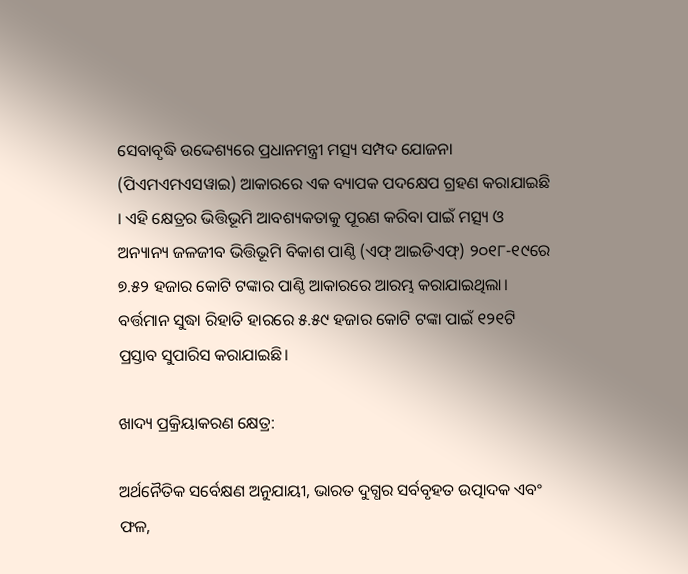ସେବାବୃଦ୍ଧି ଉଦ୍ଦେଶ୍ୟରେ ପ୍ରଧାନମନ୍ତ୍ରୀ ମତ୍ସ୍ୟ ସମ୍ପଦ ଯୋଜନା (ପିଏମଏମଏସୱାଇ) ଆକାରରେ ଏକ ବ୍ୟାପକ ପଦକ୍ଷେପ ଗ୍ରହଣ କରାଯାଇଛି । ଏହି କ୍ଷେତ୍ରର ଭିତ୍ତିଭୂମି ଆବଶ୍ୟକତାକୁ ପୂରଣ କରିବା ପାଇଁ ମତ୍ସ୍ୟ ଓ ଅନ୍ୟାନ୍ୟ ଜଳଜୀବ ଭିତ୍ତିଭୂମି ବିକାଶ ପାଣ୍ଠି (ଏଫ୍ ଆଇଡିଏଫ୍) ୨୦୧୮-୧୯ରେ ୭.୫୨ ହଜାର କୋଟି ଟଙ୍କାର ପାଣ୍ଠି ଆକାରରେ ଆରମ୍ଭ କରାଯାଇଥିଲା। ବର୍ତ୍ତମାନ ସୁଦ୍ଧା ରିହାତି ହାରରେ ୫.୫୯ ହଜାର କୋଟି ଟଙ୍କା ପାଇଁ ୧୨୧ଟି ପ୍ରସ୍ତାବ ସୁପାରିସ କରାଯାଇଛି।

ଖାଦ୍ୟ ପ୍ରକ୍ରିୟାକରଣ କ୍ଷେତ୍ର:

ଅର୍ଥନୈତିକ ସର୍ବେକ୍ଷଣ ଅନୁଯାୟୀ, ଭାରତ ଦୁଗ୍ଧର ସର୍ବବୃହତ ଉତ୍ପାଦକ ଏବଂ ଫଳ,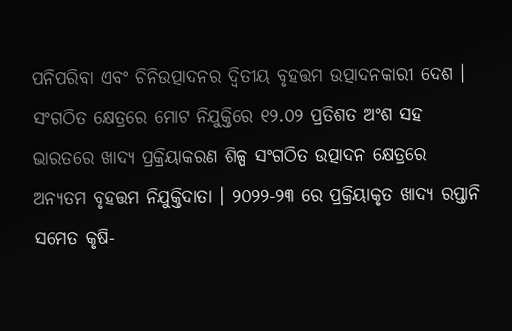ପନିପରିବା ଏବଂ ଚିନିଉତ୍ପାଦନର ଦ୍ବିତୀୟ ବୃହତ୍ତମ ଉତ୍ପାଦନକାରୀ ଦେଶ । ସଂଗଠିତ କ୍ଷେତ୍ରରେ ମୋଟ ନିଯୁକ୍ତିରେ ୧୨.୦୨ ପ୍ରତିଶତ ଅଂଶ ସହ ଭାରତରେ ଖାଦ୍ୟ ପ୍ରକ୍ରିୟାକରଣ ଶିଳ୍ପ ସଂଗଠିତ ଉତ୍ପାଦନ କ୍ଷେତ୍ରରେ ଅନ୍ୟତମ ବୃହତ୍ତମ ନିଯୁକ୍ତିଦାତା । ୨୦୨୨-୨୩ ରେ ପ୍ରକ୍ରିୟାକୃତ ଖାଦ୍ୟ ରପ୍ତାନି ସମେତ କୃଷି-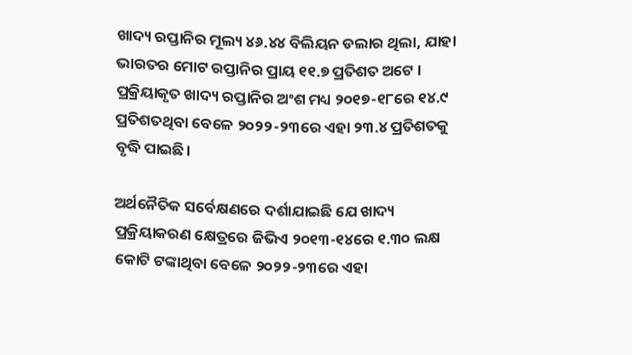ଖାଦ୍ୟ ରପ୍ତାନିର ମୂଲ୍ୟ ୪୬.୪୪ ବିଲିୟନ ଡଲାର ଥିଲା, ଯାହା ଭାରତର ମୋଟ ରପ୍ତାନିର ପ୍ରାୟ ୧୧.୭ ପ୍ରତିଶତ ଅଟେ । ପ୍ରକ୍ରିୟାକୃତ ଖାଦ୍ୟ ରପ୍ତାନିର ଅଂଶ ମଧ୍ୟ ୨୦୧୭-୧୮ରେ ୧୪.୯ ପ୍ରତିଶତଥିବା ବେଳେ ୨୦୨୨-୨୩ରେ ଏହା ୨୩.୪ ପ୍ରତିଶତକୁ ବୃଦ୍ଧି ପାଇଛି।

ଅର୍ଥନୈତିକ ସର୍ବେକ୍ଷଣରେ ଦର୍ଶାଯାଇଛି ଯେ ଖାଦ୍ୟ ପ୍ରକ୍ରିୟାକରଣ କ୍ଷେତ୍ରରେ ଜିଭିଏ ୨୦୧୩-୧୪ରେ ୧.୩୦ ଲକ୍ଷ କୋଟି ଟଙ୍କାଥିବା ବେଳେ ୨୦୨୨-୨୩ରେ ଏହା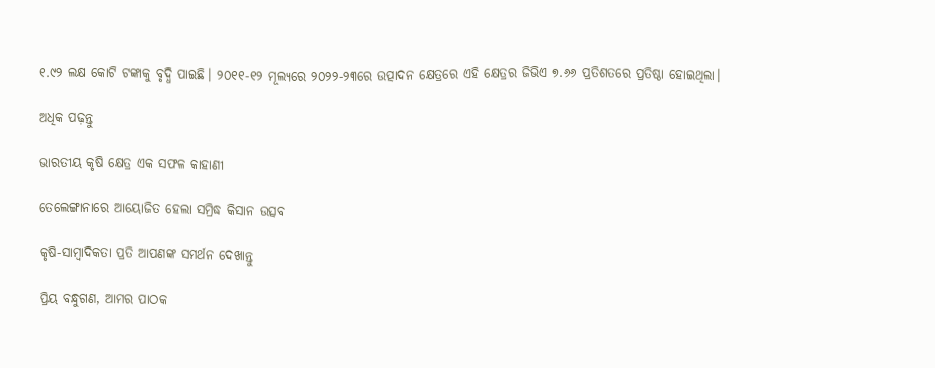୧.୯୨ ଲକ୍ଷ କୋଟି ଟଙ୍କାକୁ ବୃଦ୍ଧି ପାଇଛି। ୨୦୧୧-୧୨ ମୂଲ୍ୟରେ ୨୦୨୨-୨୩ରେ ଉତ୍ପାଦନ କ୍ଷେତ୍ରରେ ଏହି କ୍ଷେତ୍ରର ଜିଭିଏ ୭.୬୬ ପ୍ରତିଶତରେ ପ୍ରତିଷ୍ଠା ହୋଇଥିଲା।

ଅଧିକ ପଢ଼ନ୍ତୁ

ଭାରତୀୟ କୃଷି କ୍ଷେତ୍ର ଏକ ସଫଳ କାହାଣୀ

ତେଲେଙ୍ଗାନାରେ ଆୟୋଜିତ ହେଲା ସମ୍ରିଦ୍ଧ କିସାନ ଉତ୍ସବ

କୃଷି-ସାମ୍ବାଦିକତା ପ୍ରତି ଆପଣଙ୍କ ସମର୍ଥନ ଦେଖାନ୍ତୁ

ପ୍ରିୟ ବନ୍ଧୁଗଣ, ଆମର ପାଠକ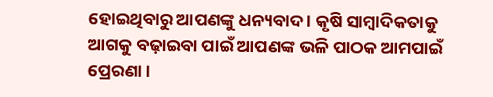ହୋଇଥିବାରୁ ଆପଣଙ୍କୁ ଧନ୍ୟବାଦ । କୃଷି ସାମ୍ବାଦିକତାକୁ ଆଗକୁ ବଢ଼ାଇବା ପାଇଁ ଆପଣଙ୍କ ଭଳି ପାଠକ ଆମପାଇଁ ପ୍ରେରଣା ।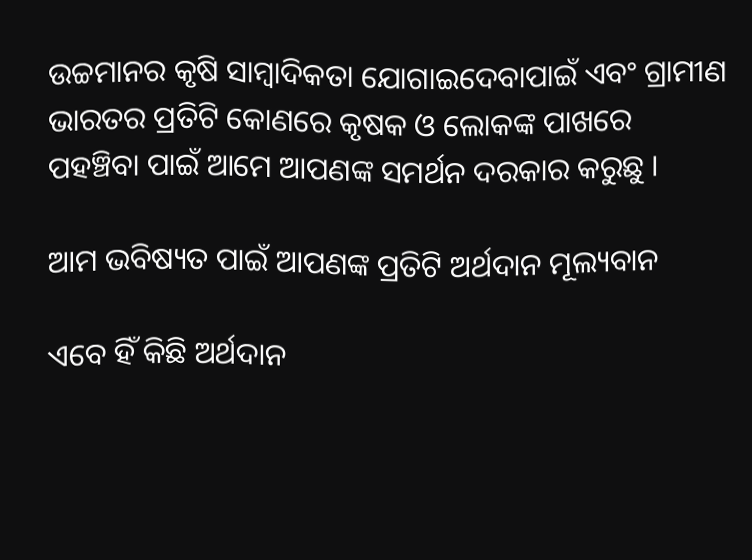ଉଚ୍ଚମାନର କୃଷି ସାମ୍ବାଦିକତା ଯୋଗାଇଦେବାପାଇଁ ଏବଂ ଗ୍ରାମୀଣ ଭାରତର ପ୍ରତିଟି କୋଣରେ କୃଷକ ଓ ଲୋକଙ୍କ ପାଖରେ ପହଞ୍ଚିବା ପାଇଁ ଆମେ ଆପଣଙ୍କ ସମର୍ଥନ ଦରକାର କରୁଛୁ ।

ଆମ ଭବିଷ୍ୟତ ପାଇଁ ଆପଣଙ୍କ ପ୍ରତିଟି ଅର୍ଥଦାନ ମୂଲ୍ୟବାନ

ଏବେ ହିଁ କିଛି ଅର୍ଥଦାନ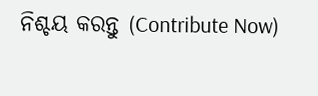ନିଶ୍ଚୟ କରନ୍ତୁ (Contribute Now)